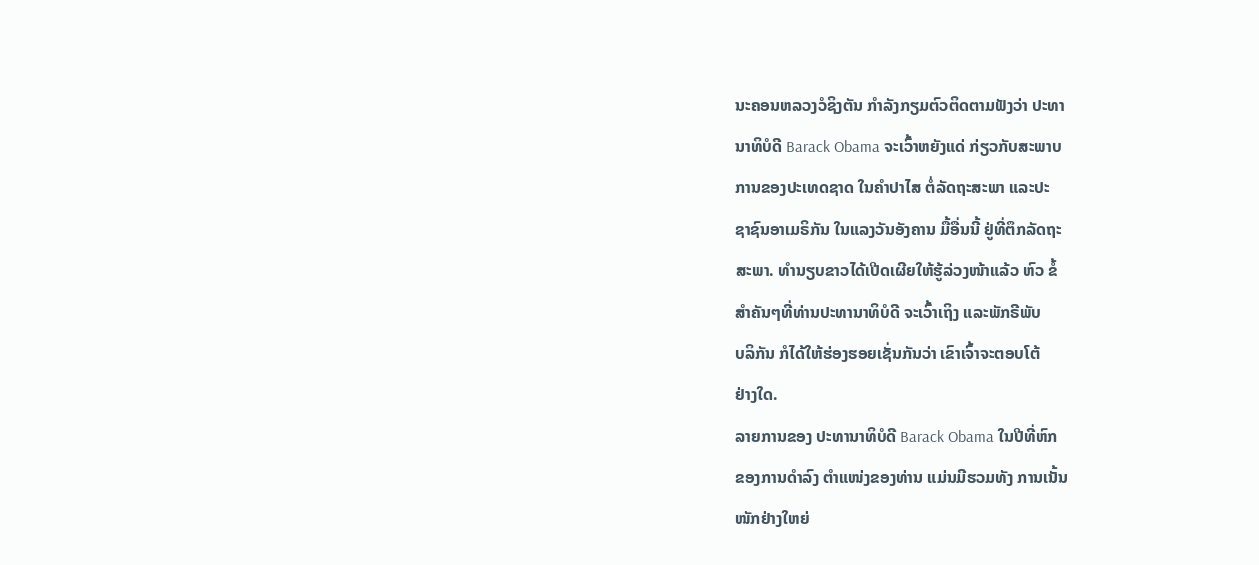ນະຄອນຫລວງວໍຊິງຕັນ ກໍາລັງກຽມຕົວຕິດຕາມຟັງວ່າ ປະທາ
ນາທິບໍດີ Barack Obama ຈະເວົ້າຫຍັງແດ່ ກ່ຽວກັບສະພາບ
ການຂອງປະເທດຊາດ ໃນຄໍາປາໄສ ຕໍ່ລັດຖະສະພາ ແລະປະ
ຊາຊົນອາເມຣິກັນ ໃນແລງວັນອັງຄານ ມື້ອື່ນນີ້ ຢູ່ທີ່ຕຶກລັດຖະ
ສະພາ. ທໍານຽບຂາວໄດ້ເປີດເຜີຍໃຫ້ຮູ້ລ່ວງໜ້າແລ້ວ ຫົວ ຂໍ້
ສໍາຄັນໆທີ່ທ່ານປະທານາທິບໍດີ ຈະເວົ້າເຖິງ ແລະພັກຣີພັບ
ບລິກັນ ກໍໄດ້ໃຫ້ຮ່ອງຮອຍເຊັ່ນກັນວ່າ ເຂົາເຈົ້າຈະຕອບໂຕ້
ຢ່າງໃດ.
ລາຍການຂອງ ປະທານາທິບໍດີ Barack Obama ໃນປີທີ່ຫົກ
ຂອງການດໍາລົງ ຕໍາແໜ່ງຂອງທ່ານ ແມ່ນມີຮວມທັງ ການເນັ້ນ
ໜັກຢ່າງໃຫຍ່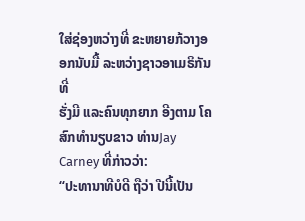ໃສ່ຊ່ອງຫວ່າງທີ່ ຂະຫຍາຍກ້ວາງອອກນັບມື້ ລະຫວ່າງຊາວອາເມຣິກັນທີ່
ຮັ່ງມີ ແລະຄົນທຸກຍາກ ອີງຕາມ ໂຄສົກທໍານຽບຂາວ ທ່ານJay Carney ທີ່ກ່າວວ່າ:
“ປະທານາທີບໍດີ ຖືວ່າ ປີນີ້ເປັນ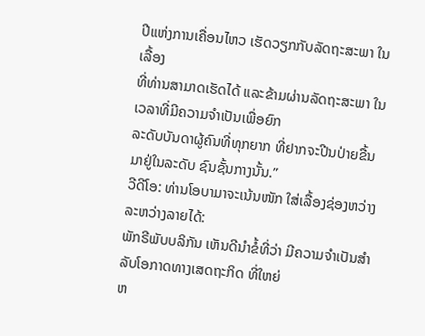ປີແຫ່ງການເຄື່ອນໄຫວ ເຮັດວຽກກັບລັດຖະສະພາ ໃນເລື້ອງ
ທີ່ທ່ານສາມາດເຮັດໄດ້ ແລະຂ້າມຜ່ານລັດຖະສະພາ ໃນເວລາທີ່ມີຄວາມຈໍາເປັນເພື່ອຍົກ
ລະດັບບັນດາຜູ້ຄົນທີ່ທຸກຍາກ ທີ່ຢາກຈະປີນປ່າຍຂື້ນມາຢູ່ໃນລະດັບ ຊົນຊັ້ນກາງນັ້ນ.”
ວີດີໂອ: ທ່ານໂອບາມາຈະເນ້ນໜັກ ໃສ່ເລື້ອງຊ່ອງຫວ່າງລະຫວ່າງລາຍໄດ້:
ພັກຣີພັບບລິກັນ ເຫັນດີນໍາຂໍ້ທີ່ວ່າ ມີຄວາມຈໍາເປັນສໍາລັບໂອກາດທາງເສດຖະກິດ ທີ່ໃຫຍ່
ຫ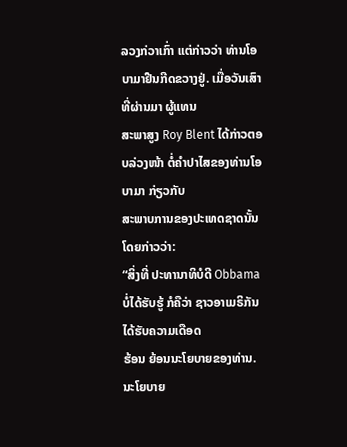ລວງກ່ວາເກົ່າ ແຕ່ກ່າວວ່າ ທ່ານໂອບາມາຢືນກີດຂວາງຢູ່. ເມື່ອວັນເສົາທີ່ຜ່ານມາ ຜູ້ແທນ
ສະພາສູງ Roy Blent ໄດ້ກ່າວຕອບລ່ວງໜ້າ ຕໍ່ຄໍາປາໄສຂອງທ່ານໂອບາມາ ກ່ຽວກັບ
ສະພາບການຂອງປະເທດຊາດນັ້ນ ໂດຍກ່າວວ່າ:
“ສິ່ງທີ່ ປະທານາທິບໍດີ Obbama ບໍ່ໄດ້ຮັບຮູ້ ກໍຄືວ່າ ຊາວອາເມຣິກັນ ໄດ້ຮັບຄວາມເດືອດ
ຮ້ອນ ຍ້ອນນະໂຍບາຍຂອງທ່ານ. ນະໂຍບາຍ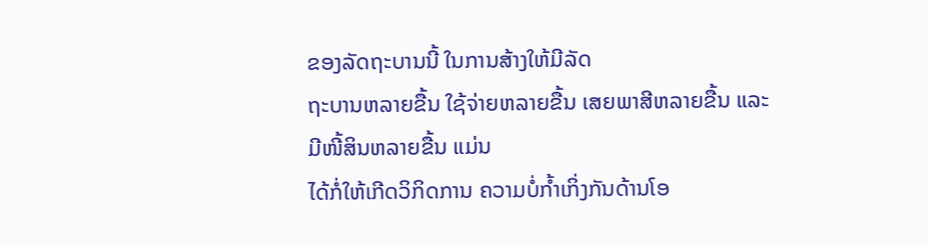ຂອງລັດຖະບານນີ້ ໃນການສ້າງໃຫ້ມີລັດ
ຖະບານຫລາຍຂື້ນ ໃຊ້ຈ່າຍຫລາຍຂື້ນ ເສຍພາສີຫລາຍຂື້ນ ແລະມີໜີ້ສິນຫລາຍຂື້ນ ແມ່ນ
ໄດ້ກໍ່ໃຫ້ເກີດວິກິດການ ຄວາມບໍ່ກໍ້າເກິ່ງກັນດ້ານໂອ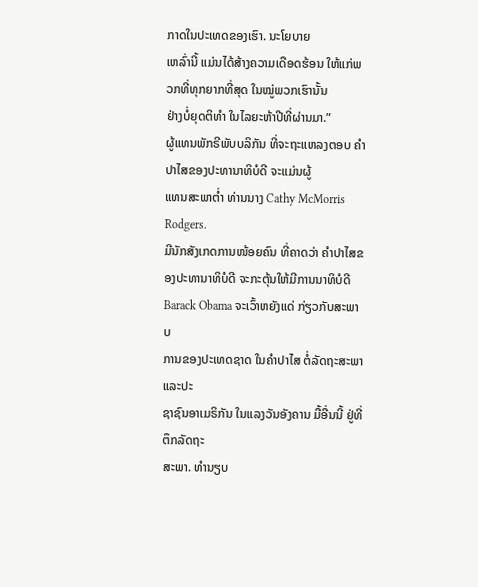ກາດໃນປະເທດຂອງເຮົາ. ນະໂຍບາຍ
ເຫລົ່ານີ້ ແມ່ນໄດ້ສ້າງຄວາມເດືອດຮ້ອນ ໃຫ້ແກ່ພວກທີ່ທຸກຍາກທີ່ສຸດ ໃນໝູ່ພວກເຮົານັ້ນ
ຢ່າງບໍ່ຍຸດຕິທໍາ ໃນໄລຍະຫ້າປີທີ່ຜ່ານມາ.”
ຜູ້ແທນພັກຣີພັບບລິກັນ ທີ່ຈະຖະແຫລງຕອບ ຄໍາປາໄສຂອງປະທານາທິບໍດີ ຈະແມ່ນຜູ້
ແທນສະພາຕໍ່າ ທ່ານນາງ Cathy McMorris Rodgers.
ມີນັກສັງເກດການໜ້ອຍຄົນ ທີ່ຄາດວ່າ ຄໍາປາໄສຂອງປະທານາທິບໍດີ ຈະກະຕຸ້ນໃຫ້ມີການນາທິບໍດີ Barack Obama ຈະເວົ້າຫຍັງແດ່ ກ່ຽວກັບສະພາບ
ການຂອງປະເທດຊາດ ໃນຄໍາປາໄສ ຕໍ່ລັດຖະສະພາ ແລະປະ
ຊາຊົນອາເມຣິກັນ ໃນແລງວັນອັງຄານ ມື້ອື່ນນີ້ ຢູ່ທີ່ຕຶກລັດຖະ
ສະພາ. ທໍານຽບ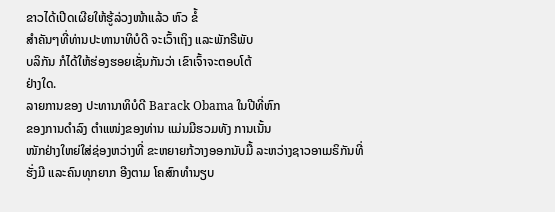ຂາວໄດ້ເປີດເຜີຍໃຫ້ຮູ້ລ່ວງໜ້າແລ້ວ ຫົວ ຂໍ້
ສໍາຄັນໆທີ່ທ່ານປະທານາທິບໍດີ ຈະເວົ້າເຖິງ ແລະພັກຣີພັບ
ບລິກັນ ກໍໄດ້ໃຫ້ຮ່ອງຮອຍເຊັ່ນກັນວ່າ ເຂົາເຈົ້າຈະຕອບໂຕ້
ຢ່າງໃດ.
ລາຍການຂອງ ປະທານາທິບໍດີ Barack Obama ໃນປີທີ່ຫົກ
ຂອງການດໍາລົງ ຕໍາແໜ່ງຂອງທ່ານ ແມ່ນມີຮວມທັງ ການເນັ້ນ
ໜັກຢ່າງໃຫຍ່ໃສ່ຊ່ອງຫວ່າງທີ່ ຂະຫຍາຍກ້ວາງອອກນັບມື້ ລະຫວ່າງຊາວອາເມຣິກັນທີ່
ຮັ່ງມີ ແລະຄົນທຸກຍາກ ອີງຕາມ ໂຄສົກທໍານຽບ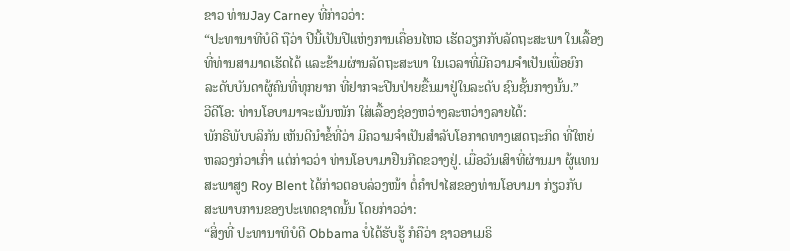ຂາວ ທ່ານJay Carney ທີ່ກ່າວວ່າ:
“ປະທານາທີບໍດີ ຖືວ່າ ປີນີ້ເປັນປີແຫ່ງການເຄື່ອນໄຫວ ເຮັດວຽກກັບລັດຖະສະພາ ໃນເລື້ອງ
ທີ່ທ່ານສາມາດເຮັດໄດ້ ແລະຂ້າມຜ່ານລັດຖະສະພາ ໃນເວລາທີ່ມີຄວາມຈໍາເປັນເພື່ອຍົກ
ລະດັບບັນດາຜູ້ຄົນທີ່ທຸກຍາກ ທີ່ຢາກຈະປີນປ່າຍຂື້ນມາຢູ່ໃນລະດັບ ຊົນຊັ້ນກາງນັ້ນ.”
ວີດີໂອ: ທ່ານໂອບາມາຈະເນ້ນໜັກ ໃສ່ເລື້ອງຊ່ອງຫວ່າງລະຫວ່າງລາຍໄດ້:
ພັກຣີພັບບລິກັນ ເຫັນດີນໍາຂໍ້ທີ່ວ່າ ມີຄວາມຈໍາເປັນສໍາລັບໂອກາດທາງເສດຖະກິດ ທີ່ໃຫຍ່
ຫລວງກ່ວາເກົ່າ ແຕ່ກ່າວວ່າ ທ່ານໂອບາມາຢືນກີດຂວາງຢູ່. ເມື່ອວັນເສົາທີ່ຜ່ານມາ ຜູ້ແທນ
ສະພາສູງ Roy Blent ໄດ້ກ່າວຕອບລ່ວງໜ້າ ຕໍ່ຄໍາປາໄສຂອງທ່ານໂອບາມາ ກ່ຽວກັບ
ສະພາບການຂອງປະເທດຊາດນັ້ນ ໂດຍກ່າວວ່າ:
“ສິ່ງທີ່ ປະທານາທິບໍດີ Obbama ບໍ່ໄດ້ຮັບຮູ້ ກໍຄືວ່າ ຊາວອາເມຣິ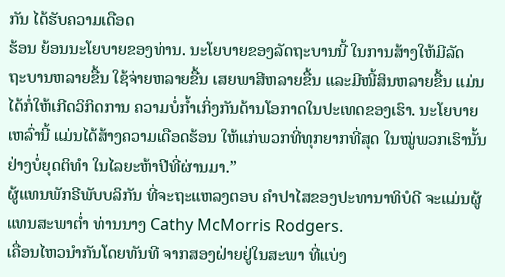ກັນ ໄດ້ຮັບຄວາມເດືອດ
ຮ້ອນ ຍ້ອນນະໂຍບາຍຂອງທ່ານ. ນະໂຍບາຍຂອງລັດຖະບານນີ້ ໃນການສ້າງໃຫ້ມີລັດ
ຖະບານຫລາຍຂື້ນ ໃຊ້ຈ່າຍຫລາຍຂື້ນ ເສຍພາສີຫລາຍຂື້ນ ແລະມີໜີ້ສິນຫລາຍຂື້ນ ແມ່ນ
ໄດ້ກໍ່ໃຫ້ເກີດວິກິດການ ຄວາມບໍ່ກໍ້າເກິ່ງກັນດ້ານໂອກາດໃນປະເທດຂອງເຮົາ. ນະໂຍບາຍ
ເຫລົ່ານີ້ ແມ່ນໄດ້ສ້າງຄວາມເດືອດຮ້ອນ ໃຫ້ແກ່ພວກທີ່ທຸກຍາກທີ່ສຸດ ໃນໝູ່ພວກເຮົານັ້ນ
ຢ່າງບໍ່ຍຸດຕິທໍາ ໃນໄລຍະຫ້າປີທີ່ຜ່ານມາ.”
ຜູ້ແທນພັກຣີພັບບລິກັນ ທີ່ຈະຖະແຫລງຕອບ ຄໍາປາໄສຂອງປະທານາທິບໍດີ ຈະແມ່ນຜູ້
ແທນສະພາຕໍ່າ ທ່ານນາງ Cathy McMorris Rodgers.
ເຄື່ອນໄຫວນໍາກັນໂດຍທັນທີ ຈາກສອງຝ່າຍຢູ່ໃນສະພາ ທີ່ແບ່ງ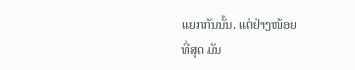ແຍກກັນນັ້ນ. ແຕ່ຢ່າງໜ້ອຍ
ທີ່ສຸດ ມັນ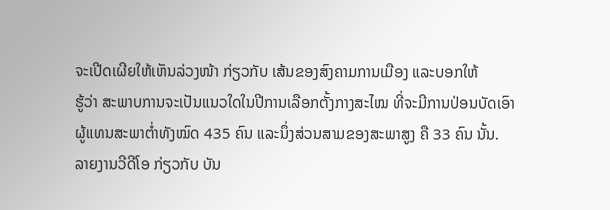ຈະເປີດເຜີຍໃຫ້ເຫັນລ່ວງໜ້າ ກ່ຽວກັບ ເສ້ນຂອງສົງຄາມການເມືອງ ແລະບອກໃຫ້
ຮູ້ວ່າ ສະພາບການຈະເປັນແນວໃດໃນປີການເລືອກຕັ້ງກາງສະໄໝ ທີ່ຈະມີການປ່ອນບັດເອົາ
ຜູ້ແທນສະພາຕໍ່າທັງໝົດ 435 ຄົນ ແລະນຶ່ງສ່ວນສາມຂອງສະພາສູງ ຄື 33 ຄົນ ນັ້ນ.
ລາຍງານວີດີໂອ ກ່ຽວກັບ ບັນ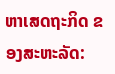ຫາເສດຖະກິດ ຂອງສະຫະລັດ: